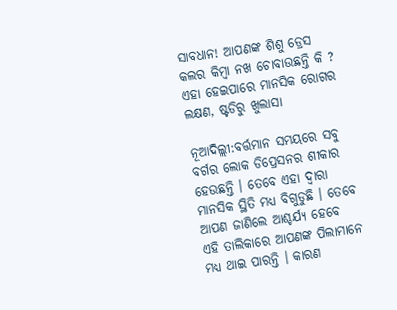ସାବଧାନ! ଆପଣଙ୍କ ଶିଶୁ ଡ୍ରେସ କଲର କିମ୍ବା ନଖ ଚୋବାଉଛନ୍ତି କି ? ଏହା ହେଇପାରେ ମାନସିକ ରୋଗର ଲକ୍ଷଣ, ଷ୍ଟଡିରୁ ଖୁଲାସା

ନୂଆଦିଲ୍ଲୀ:ବର୍ତ୍ତମାନ ସମୟରେ ସବୁ ବର୍ଗର ଲୋକ ଡିପ୍ରେସନର ଶୀକାର ହେଉଛନ୍ତି । ତେବେ ଏହା ଦ୍ୱାରା ମାନସିକ ସ୍ଥିତି ମଧ୍ୟ ବିଗୁଡୁଛି । ତେବେ ଆପଣ ଜାଣିଲେ ଆଶ୍ଚର୍ଯ୍ୟ ହେବେ ଏହି ତାଲିକାରେ ଆପଣଙ୍କ ପିଲାମାନେ ମଧ୍ୟ ଥାଇ ପାରନ୍ତି । କାରଣ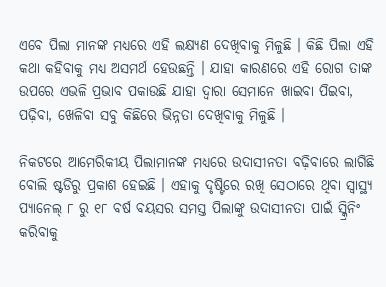ଏବେ ପିଲା ମାନଙ୍କ ମଧ୍ୟରେ ଏହି ଲକ୍ଷ୍ୟଣ ଦେଖିବାକୁ ମିଳୁଛି । କିଛି ପିଲା ଏହି କଥା କହିବାକୁ ମଧ୍ୟ ଅସମର୍ଥ ହେଉଛନ୍ତି । ଯାହା କାରଣରେ ଏହି ରୋଗ ତାଙ୍କ ଉପରେ ଏଭଳି ପ୍ରଭାବ ପକାଉଛି ଯାହା ଦ୍ୱାରା ସେମାନେ ଖାଇବା ପିଇବା, ପଢ଼ିବା, ଖେଳିବା ସବୁ କିଛିରେ ଭିନ୍ନତା ଦେଖିବାକୁ ମିଳୁଛି ।

ନିକଟରେ ଆମେରିକୀୟ ପିଲାମାନଙ୍କ ମଧ୍ୟରେ ଉଦାସୀନତା ବଢ଼ିବାରେ ଲାଗିଛି ବୋଲି ଷ୍ଟଡିରୁ ପ୍ରକାଶ ହେଇଛି । ଏହାକୁ ଦୃଷ୍ଟିରେ ରଖି ସେଠାରେ ଥିବା ସ୍ୱାସ୍ଥ୍ୟ ପ୍ୟାନେଲ୍ ୮ ରୁ ୧୮ ବର୍ଷ ବୟସର ସମସ୍ତ ପିଲାଙ୍କୁ ଉଦାସୀନତା ପାଇଁ ସ୍କ୍ରିନିଂ କରିବାକୁ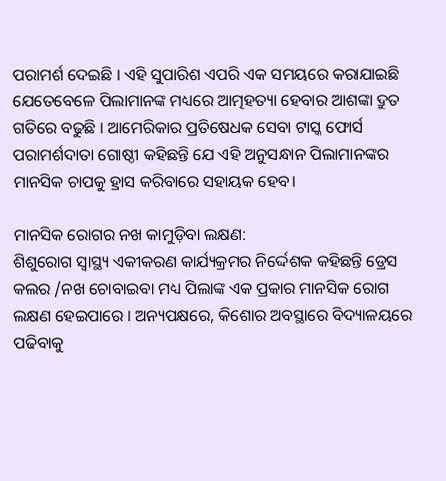ପରାମର୍ଶ ଦେଇଛି । ଏହି ସୁପାରିଶ ଏପରି ଏକ ସମୟରେ କରାଯାଇଛି ଯେତେବେଳେ ପିଲାମାନଙ୍କ ମଧ୍ୟରେ ଆତ୍ମହତ୍ୟା ହେବାର ଆଶଙ୍କା ଦ୍ରୁତ ଗତିରେ ବଢୁଛି । ଆମେରିକାର ପ୍ରତିଷେଧକ ସେବା ଟାସ୍କ ଫୋର୍ସ ପରାମର୍ଶଦାତା ଗୋଷ୍ଠୀ କହିଛନ୍ତି ଯେ ଏହି ଅନୁସନ୍ଧାନ ପିଲାମାନଙ୍କର ମାନସିକ ଚାପକୁ ହ୍ରାସ କରିବାରେ ସହାୟକ ହେବ।

ମାନସିକ ରୋଗର ନଖ କାମୁଡ଼ିବା ଲକ୍ଷଣ:
ଶିଶୁରୋଗ ସ୍ୱାସ୍ଥ୍ୟ ଏକୀକରଣ କାର୍ଯ୍ୟକ୍ରମର ନିର୍ଦ୍ଦେଶକ କହିଛନ୍ତି ଡ୍ରେସ କଲର /ନଖ ଚୋବାଇବା ମଧ୍ୟ ପିଲାଙ୍କ ଏକ ପ୍ରକାର ମାନସିକ ରୋଗ ଲକ୍ଷଣ ହେଇପାରେ । ଅନ୍ୟପକ୍ଷରେ, କିଶୋର ଅବସ୍ଥାରେ ବିଦ୍ୟାଳୟରେ ପଢିବାକୁ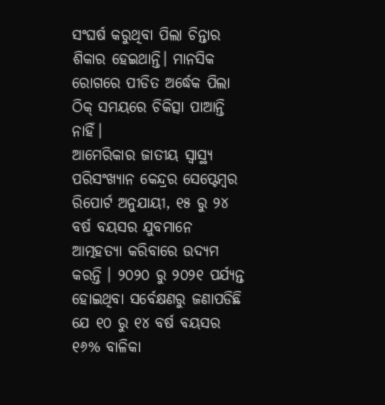ସଂଘର୍ଷ କରୁଥିବା ପିଲା ଚିନ୍ତାର ଶିକାର ହେଇଥାନ୍ତି। ମାନସିକ ରୋଗରେ ପୀଡିତ ଅର୍ଦ୍ଧେକ ପିଲା ଠିକ୍ ସମୟରେ ଚିକିତ୍ସା ପାଆନ୍ତି ନାହିଁ।
ଆମେରିକାର ଜାତୀୟ ସ୍ୱାସ୍ଥ୍ୟ ପରିସଂଖ୍ୟାନ କେନ୍ଦ୍ରର ସେପ୍ଟେମ୍ବର ରିପୋର୍ଟ ଅନୁଯାୟୀ, ୧୫ ରୁ ୨୪ ବର୍ଷ ବୟସର ଯୁବମାନେ ଆତ୍ମହତ୍ୟା କରିବାରେ ଉଦ୍ୟମ କରନ୍ତି । ୨୦୨୦ ରୁ ୨୦୨୧ ପର୍ଯ୍ୟନ୍ତ ହୋଇଥିବା ସର୍ବେକ୍ଷଣରୁ ଜଣାପଡିଛି ଯେ ୧୦ ରୁ ୧୪ ବର୍ଷ ବୟସର ୧୬% ବାଳିକା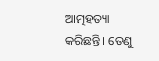ଆତ୍ମହତ୍ୟା କରିଛନ୍ତି। ତେଣୁ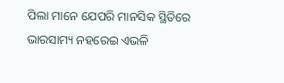ପିଲା ମାନେ ଯେପରି ମାନସିକ ସ୍ଥିତିରେ ଭାରସାମ୍ୟ ନହରେଇ ଏଭଳି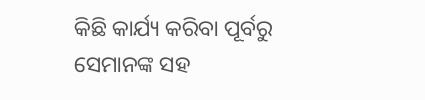କିଛି କାର୍ଯ୍ୟ କରିବା ପୂର୍ବରୁ ସେମାନଙ୍କ ସହ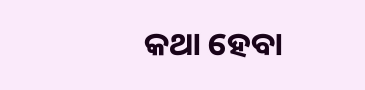କଥା ହେବା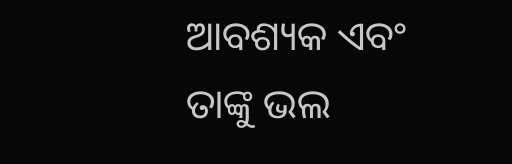ଆବଶ୍ୟକ ଏବଂ ତାଙ୍କୁ ଭଲ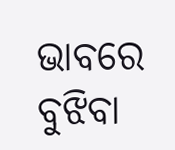ଭାବରେ ବୁଝିବା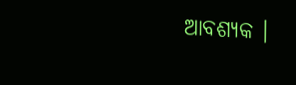ଆବଶ୍ୟକ ।